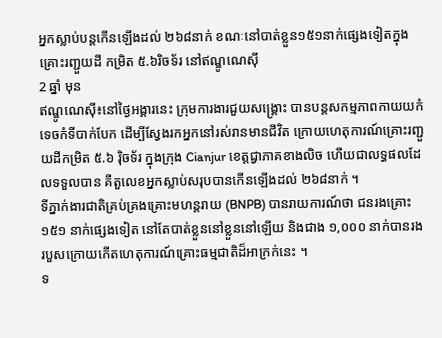អ្នកស្លាប់បន្តកើនឡើងដល់ ២៦៨នាក់ ខណៈនៅបាត់ខ្លួន១៥១នាក់ផ្សេងទៀតក្នុងគ្រោះរញ្ជួយដី កម្រិត ៥.៦រិចទ័រ នៅឥណ្ឌូណេស៊ី
2 ឆ្នាំ មុន
ឥណ្ឌូណេស៊ី៖នៅថ្ងៃអង្គារនេះ ក្រុមការងារជួយសង្គ្រោះ បានបន្តសកម្មភាពកាយយកំទេចកំទីបាក់បែក ដើម្បីស្វែងរកអ្នកនៅរស់រានមានជីវិត ក្រោយហេតុការណ៍គ្រោះរញ្ជួយដីកម្រិត ៥.៦ រ៉ិចទ័រ ក្នុងក្រុង Cianjur ខេត្តជ្វាភាគខាងលិច ហើយជាលទ្ធផលដែលទទួលបាន គឺតួលេខអ្នកស្លាប់សរុបបានកើនឡើងដល់ ២៦៨នាក់ ។
ទីភ្នាក់ងារជាតិគ្រប់គ្រងគ្រោះមហន្តរាយ (BNPB) បានរាយការណ៍ថា ជនរងគ្រោះ ១៥១ នាក់ផ្សេងទៀត នៅតែបាត់ខ្លួននៅខ្លួននៅឡើយ និងជាង ១,០០០ នាក់បានរងរបួសក្រោយកើតហេតុការណ៍គ្រោះធម្មជាតិដ៏អាក្រក់នេះ ។
ទ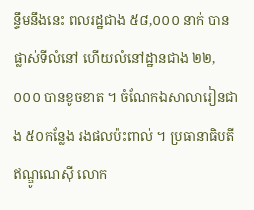ន្ទឹមនឹងនេះ ពលរដ្ឋជាង ៥៨,០០០ នាក់ បានផ្លាស់ទីលំនៅ ហើយលំនៅដ្ឋានជាង ២២,០០០ បានខូចខាត ។ ចំណែកឯសាលារៀនជាង ៥០កន្លែង រងផលប៉ះពាល់ ។ ប្រធានាធិបតីឥណ្ឌូណេស៊ី លោក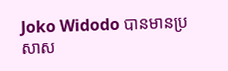Joko Widodo បានមានប្រសាស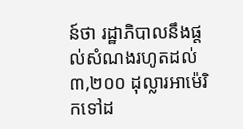ន៍ថា រដ្ឋាភិបាលនឹងផ្តល់សំណងរហូតដល់ ៣,២០០ ដុល្លារអាម៉េរិកទៅដ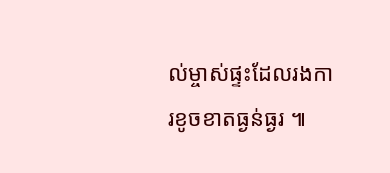ល់ម្ចាស់ផ្ទះដែលរងការខូចខាតធ្ងន់ធ្ងរ ៕